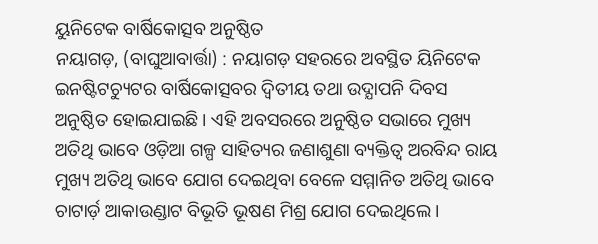ୟୁନିଟେକ ବାର୍ଷିକୋତ୍ସବ ଅନୁଷ୍ଠିତ
ନୟାଗଡ଼, (ବାଘୁଆବାର୍ତ୍ତା) : ନୟାଗଡ଼ ସହରରେ ଅବସ୍ଥିତ ୟିନିଟେକ ଇନଷ୍ଟିଟଚ୍ୟୁଟର ବାର୍ଷିକୋତ୍ସବର ଦ୍ୱିତୀୟ ତଥା ଉଦ୍ଯାପନି ଦିବସ ଅନୁଷ୍ଠିତ ହୋଇଯାଇଛି । ଏହି ଅବସରରେ ଅନୁଷ୍ଠିତ ସଭାରେ ମୁଖ୍ୟ ଅତିଥି ଭାବେ ଓଡ଼ିଆ ଗଳ୍ପ ସାହିତ୍ୟର ଜଣାଶୁଣା ବ୍ୟକ୍ତିତ୍ୱ ଅରବିନ୍ଦ ରାୟ ମୁଖ୍ୟ ଅତିଥି ଭାବେ ଯୋଗ ଦେଇଥିବା ବେଳେ ସମ୍ମାନିତ ଅତିଥି ଭାବେ ଚାଟାର୍ଡ଼ ଆକାଉଣ୍ଡାଟ ବିଭୂତି ଭୂଷଣ ମିଶ୍ର ଯୋଗ ଦେଇଥିଲେ ।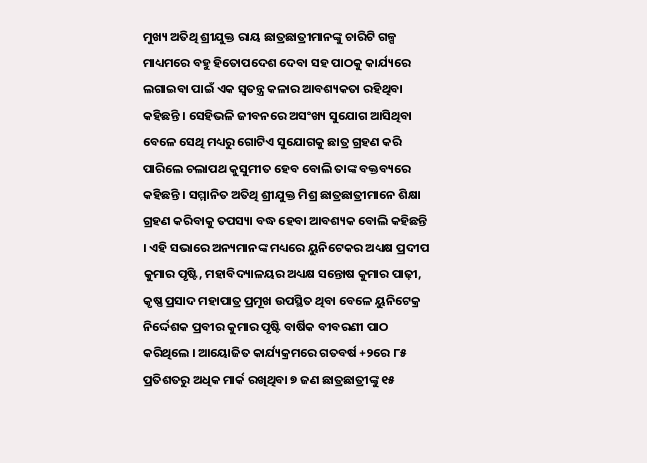ମୁଖ୍ୟ ଅତିଥି ଶ୍ରୀଯୁକ୍ତ ରାୟ ଛାତ୍ରଛାତ୍ରୀମାନଙ୍କୁ ଚାରିଟି ଗଳ୍ପ ମାଧ୍ୟମରେ ବହୁ ହିତୋପଦେଶ ଦେବା ସହ ପାଠକୁ କାର୍ଯ୍ୟରେ ଲଗାଇବା ପାଇଁ ଏକ ସ୍ୱତନ୍ତ୍ର କଳାର ଆବଶ୍ୟକତା ରହିଥିବା କହିଛନ୍ତି । ସେହିଭଳି ଜୀବନରେ ଅସଂଖ୍ୟ ସୁଯୋଗ ଆସିଥିବା ବେଳେ ସେଥି ମଧ୍ୟରୁ ଗୋଟିଏ ସୁଯୋଗକୁ ଛାତ୍ର ଗ୍ରହଣ କରି ପାରିଲେ ଚଲାପଥ କୁସୁମୀତ ହେବ ବୋଲି ତାଙ୍କ ବକ୍ତବ୍ୟରେ କହିଛନ୍ତି । ସମ୍ମାନିତ ଅତିଥି ଶ୍ରୀଯୁକ୍ତ ମିଶ୍ର ଛାତ୍ରଛାତ୍ରୀମାନେ ଶିକ୍ଷା ଗ୍ରହଣ କରିବାକୁ ତପସ୍ୟା ବଦ୍ଧ ହେବା ଆବଶ୍ୟକ ବୋଲି କହିଛନ୍ତି । ଏହି ସଭାରେ ଅନ୍ୟମାନଙ୍କ ମଧ୍ୟରେ ୟୁନିଟେକର ଅଧ୍ୟକ୍ଷ ପ୍ରଦୀପ କୁମାର ପୃଷ୍ଟି, ମହାବିଦ୍ୟାଳୟର ଅଧ୍ୟକ୍ଷ ସନ୍ତୋଷ କୁମାର ପାଢ଼ୀ, କୃଷ୍ଣ ପ୍ରସାଦ ମହାପାତ୍ର ପ୍ରମୂଖ ଉପସ୍ଥିତ ଥିବା ବେଳେ ୟୁନିଟେକ୍ର ନିର୍ଦ୍ଦେଶକ ପ୍ରବୀର କୁମାର ପୃଷ୍ଟି ବାର୍ଷିକ ବୀବରଣୀ ପାଠ କରିଥିଲେ । ଆୟୋଜିତ କାର୍ଯ୍ୟକ୍ରମରେ ଗତବର୍ଷ +୨ରେ ୮୫ ପ୍ରତିଶତରୁ ଅଧିକ ମାର୍କ ରଖିଥିବା ୭ ଜଣ ଛାତ୍ରଛାତ୍ରୀଙ୍କୁ ୧୫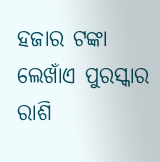ହଜାର ଟଙ୍କା ଲେଖାଁଏ ପୁରସ୍କାର ରାଶି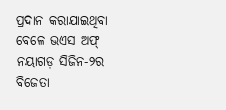ପ୍ରଦାନ କରାଯାଇଥିବା ବେଳେ ଭଏସ ଅଫ୍ ନୟାଗଡ଼ ସିଜିନ-୨ର ବିଜେତା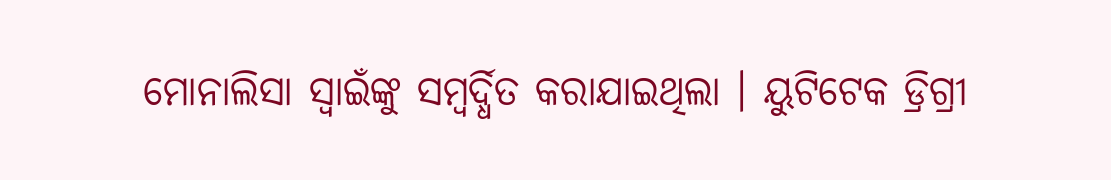ମୋନାଲିସା ସ୍ୱାଇଁଙ୍କୁ ସମ୍ବର୍ଦ୍ଧିତ କରାଯାଇଥିଲା । ୟୁଟିଟେକ ଡ୍ରିଗ୍ରୀ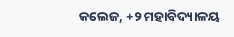କଲେଜ, +୨ ମହାବିଦ୍ୟାଳୟ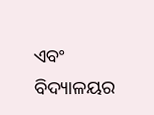ଏବଂ ବିଦ୍ୟାଳୟର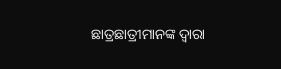ଛାତ୍ରଛାତ୍ରୀମାନଙ୍କ ଦ୍ୱାରା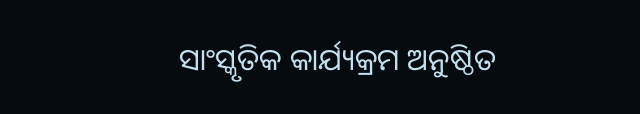ସାଂସ୍କୃତିକ କାର୍ଯ୍ୟକ୍ରମ ଅନୁଷ୍ଠିତ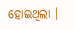ହୋଇଥିଲା ।